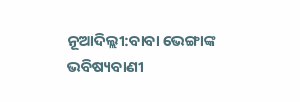ନୂଆଦିଲ୍ଲୀ:ବାବା ଭେଙ୍ଗାଙ୍କ ଭବିଷ୍ୟବାଣୀ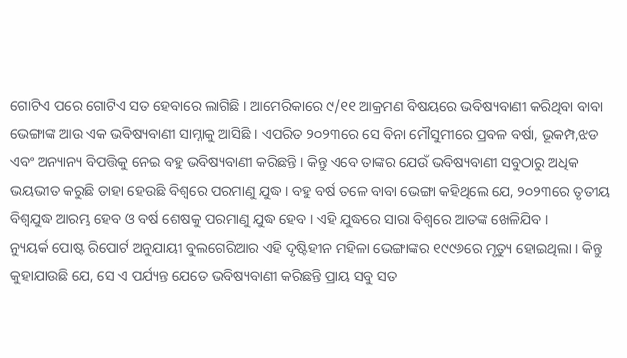ଗୋଟିଏ ପରେ ଗୋଟିଏ ସତ ହେବାରେ ଲାଗିଛି । ଆମେରିକାରେ ୯/୧୧ ଆକ୍ରମଣ ବିଷୟରେ ଭବିଷ୍ୟବାଣୀ କରିଥିବା ବାବା ଭେଙ୍ଗାଙ୍କ ଆଉ ଏକ ଭବିଷ୍ୟବାଣୀ ସାମ୍ନାକୁ ଆସିଛି । ଏପରିତ ୨୦୨୩ରେ ସେ ବିନା ମୌସୁମୀରେ ପ୍ରବଳ ବର୍ଷା, ଭୂକମ୍ପ,ଝଡ ଏବଂ ଅନ୍ୟାନ୍ୟ ବିପତ୍ତିକୁ ନେଇ ବହୁ ଭବିଷ୍ୟବାଣୀ କରିଛନ୍ତି । କିନ୍ତୁ ଏବେ ତାଙ୍କର ଯେଉଁ ଭବିଷ୍ୟବାଣୀ ସବୁଠାରୁ ଅଧିକ ଭୟଭୀତ କରୁଛି ତାହା ହେଉଛି ବିଶ୍ୱରେ ପରମାଣୁ ଯୁଦ୍ଧ । ବହୁ ବର୍ଷ ତଳେ ବାବା ଭେଙ୍ଗା କହିଥିଲେ ଯେ, ୨୦୨୩ରେ ତୃତୀୟ ବିଶ୍ୱଯୁଦ୍ଧ ଆରମ୍ଭ ହେବ ଓ ବର୍ଷ ଶେଷକୁ ପରମାଣୁ ଯୁଦ୍ଧ ହେବ । ଏହି ଯୁଦ୍ଧରେ ସାରା ବିଶ୍ୱରେ ଆତଙ୍କ ଖେଳିଯିବ ।
ନ୍ୟୁୟର୍କ ପୋଷ୍ଟ ରିପୋର୍ଟ ଅନୁଯାୟୀ ବୁଲଗେରିଆର ଏହି ଦୃଷ୍ଟିହୀନ ମହିଳା ଭେଙ୍ଗାଙ୍କର ୧୯୯୬ରେ ମୃତ୍ୟୁ ହୋଇଥିଲା । କିନ୍ତୁ କୁହାଯାଉଛି ଯେ, ସେ ଏ ପର୍ଯ୍ୟନ୍ତ ଯେତେ ଭବିଷ୍ୟବାଣୀ କରିଛନ୍ତି ପ୍ରାୟ ସବୁ ସତ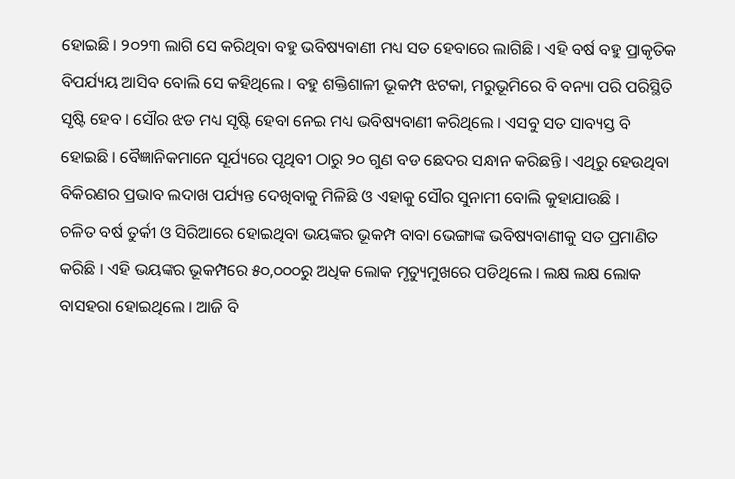ହୋଇଛି । ୨୦୨୩ ଲାଗି ସେ କରିଥିବା ବହୁ ଭବିଷ୍ୟବାଣୀ ମଧ୍ୟ ସତ ହେବାରେ ଲାଗିଛି । ଏହି ବର୍ଷ ବହୁ ପ୍ରାକୃତିକ ବିପର୍ଯ୍ୟୟ ଆସିବ ବୋଲି ସେ କହିଥିଲେ । ବହୁ ଶକ୍ତିଶାଳୀ ଭୂକମ୍ପ ଝଟକା, ମରୁଭୂମିରେ ବି ବନ୍ୟା ପରି ପରିସ୍ଥିତି ସୃଷ୍ଟି ହେବ । ସୌର ଝଡ ମଧ୍ୟ ସୃଷ୍ଟି ହେବା ନେଇ ମଧ୍ୟ ଭବିଷ୍ୟବାଣୀ କରିଥିଲେ । ଏସବୁ ସତ ସାବ୍ୟସ୍ତ ବି ହୋଇଛି । ବୈଜ୍ଞାନିକମାନେ ସୂର୍ଯ୍ୟରେ ପୃଥିବୀ ଠାରୁ ୨୦ ଗୁଣ ବଡ ଛେଦର ସନ୍ଧାନ କରିଛନ୍ତି । ଏଥିରୁ ହେଉଥିବା ବିକିରଣର ପ୍ରଭାବ ଲଦାଖ ପର୍ଯ୍ୟନ୍ତ ଦେଖିବାକୁ ମିଳିଛି ଓ ଏହାକୁ ସୌର ସୁନାମୀ ବୋଲି କୁହାଯାଉଛି ।
ଚଳିତ ବର୍ଷ ତୁର୍କୀ ଓ ସିରିଆରେ ହୋଇଥିବା ଭୟଙ୍କର ଭୂକମ୍ପ ବାବା ଭେଙ୍ଗାଙ୍କ ଭବିଷ୍ୟବାଣୀକୁ ସତ ପ୍ରମାଣିତ କରିଛି । ଏହି ଭୟଙ୍କର ଭୂକମ୍ପରେ ୫୦,୦୦୦ରୁ ଅଧିକ ଲୋକ ମୃତ୍ୟୁମୁଖରେ ପଡିଥିଲେ । ଲକ୍ଷ ଲକ୍ଷ ଲୋକ ବାସହରା ହୋଇଥିଲେ । ଆଜି ବି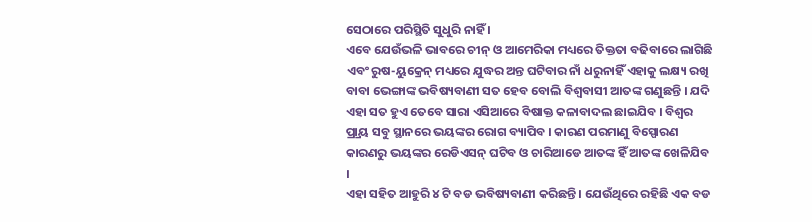ସେଠାରେ ପରିସ୍ଥିତି ସୁଧୁରି ନାହିଁ ।
ଏବେ ଯେଉଁଭଳି ଭାବରେ ଚୀନ୍ ଓ ଆମେରିକା ମଧ୍ୟରେ ତିକ୍ତତା ବଢିବାରେ ଲାଗିଛି ଏବଂ ରୁଷ-ୟୁକ୍ରେନ୍ ମଧ୍ୟରେ ଯୁଦ୍ଧର ଅନ୍ତ ଘଟିବାର ନାଁ ଧରୁନାହିଁ ଏହାକୁ ଲକ୍ଷ୍ୟ ରଖି ବାବା ଭେଙ୍ଗାଙ୍କ ଭବିଷ୍ୟବାଣୀ ସତ ହେବ ବୋଲି ବିଶ୍ୱବାସୀ ଆତଙ୍କ ଗଣୁଛନ୍ତି । ଯଦି ଏହା ସତ ହୁଏ ତେବେ ସାରା ଏସିଆରେ ବିଷାକ୍ତ କଳାବାଦଲ ଛାଇଯିବ । ବିଶ୍ୱର ପ୍ର୍ରାୟ ସବୁ ସ୍ଥାନରେ ଭୟଙ୍କର ରୋଗ ବ୍ୟାପିବ । କାରଣ ପରମାଣୁ ବିସ୍ପୋରଣ କାରଣରୁ ଭୟଙ୍କର ରେଡିଏସନ୍ ଘଟିବ ଓ ଚାରିଆଡେ ଆତଙ୍କ ହିଁ ଆତଙ୍କ ଖେଳିଯିବ ।
ଏହା ସହିତ ଆହୁରି ୪ ଟି ବଡ ଭବିଷ୍ୟବାଣୀ କରିଛନ୍ତି । ଯେଉଁଥିରେ ରହିଛି ଏକ ବଡ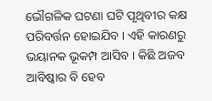ଭୌଗଳିକ ଘଟଣା ଘଟି ପୃଥିବୀର କକ୍ଷ ପରିବର୍ତ୍ତନ ହୋଇଯିବ । ଏହି କାରଣରୁ ଭୟାନକ ଭୂକମ୍ପ ଆସିବ । କିଛି ଅଜବ ଆବିଷ୍କାର ବି ହେବ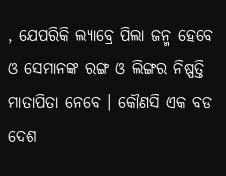, ଯେପରିକି ଲ୍ୟାବ୍ରେ ପିଲା ଜନ୍ମ ହେବେ ଓ ସେମାନଙ୍କ ରଙ୍ଗ ଓ ଲିଙ୍ଗର ନିଷ୍ପତ୍ତି ମାତାପିତା ନେବେ । କୌଣସି ଏକ ବଡ ଦେଶ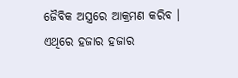ଜୈବିକ ଅସ୍ତ୍ରରେ ଆକ୍ରମଣ କରିବ । ଏଥିରେ ହଜାର ହଜାର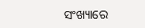ସଂଖ୍ୟାରେ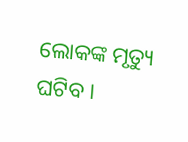ଲୋକଙ୍କ ମୃତ୍ୟୁ ଘଟିବ ।